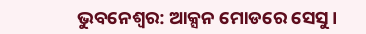ଭୁବନେଶ୍ବର: ଆକ୍ସନ ମୋଡରେ ସେସୁ ।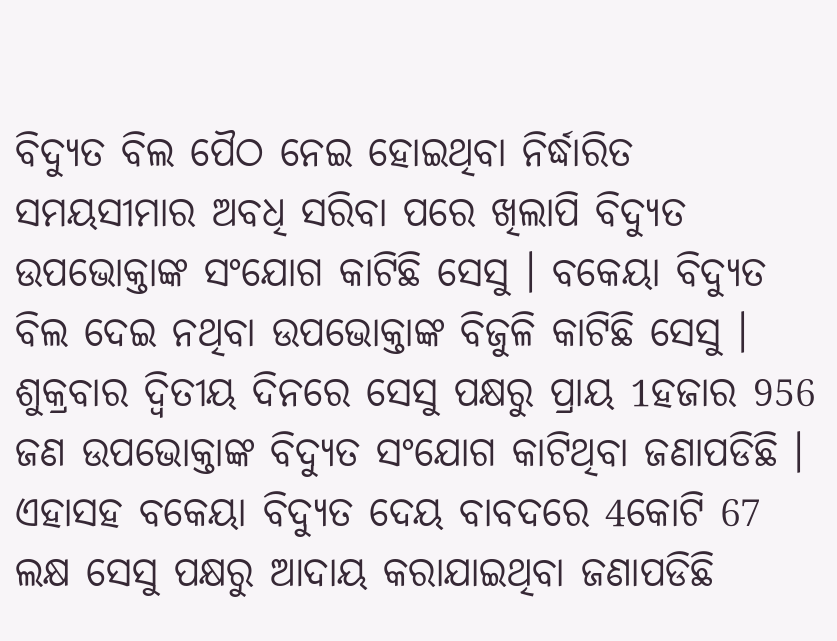ବିଦ୍ୟୁତ ବିଲ ପୈଠ ନେଇ ହୋଇଥିବା ନିର୍ଦ୍ଧାରିତ ସମୟସୀମାର ଅବଧି ସରିବା ପରେ ଖିଲାପି ବିଦ୍ୟୁତ ଉପଭୋକ୍ତାଙ୍କ ସଂଯୋଗ କାଟିଛି ସେସୁ । ବକେୟା ବିଦ୍ୟୁତ ବିଲ ଦେଇ ନଥିବା ଉପଭୋକ୍ତାଙ୍କ ବିଜୁଳି କାଟିଛି ସେସୁ । ଶୁକ୍ରବାର ଦ୍ବିତୀୟ ଦିନରେ ସେସୁ ପକ୍ଷରୁ ପ୍ରାୟ 1ହଜାର 956 ଜଣ ଉପଭୋକ୍ତାଙ୍କ ବିଦ୍ୟୁତ ସଂଯୋଗ କାଟିଥିବା ଜଣାପଡିଛି ।
ଏହାସହ ବକେୟା ବିଦ୍ୟୁତ ଦେୟ ବାବଦରେ 4କୋଟି 67 ଲକ୍ଷ ସେସୁ ପକ୍ଷରୁ ଆଦାୟ କରାଯାଇଥିବା ଜଣାପଡିଛି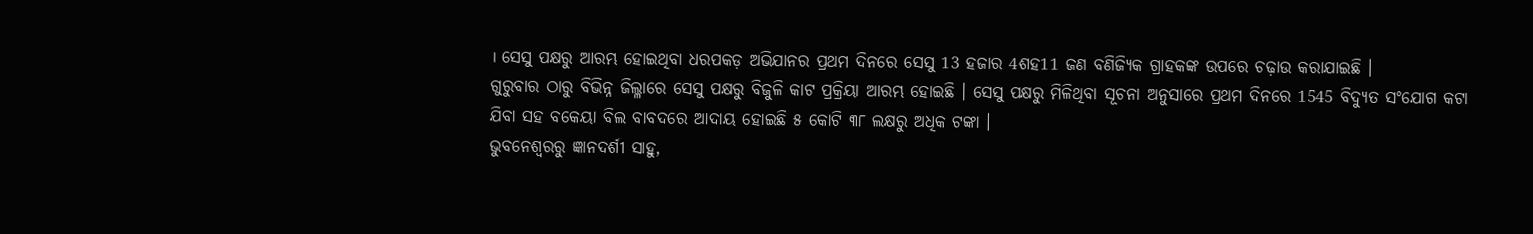। ସେସୁ ପକ୍ଷରୁ ଆରମ୍ଭ ହୋଇଥିବା ଧରପକଡ଼ ଅଭିଯାନର ପ୍ରଥମ ଦିନରେ ସେସୁ 13 ହଜାର 4ଶହ11 ଜଣ ବଣିଜ୍ୟିକ ଗ୍ରାହକଙ୍କ ଉପରେ ଚଢ଼ାଉ କରାଯାଇଛି ।
ଗୁରୁବାର ଠାରୁ ବିଭିନ୍ନ ଜିଲ୍ଳାରେ ସେସୁ ପକ୍ଷରୁ ବିଜୁଳି କାଟ ପ୍ରକ୍ରିୟା ଆରମ୍ଭ ହୋଇଛି । ସେସୁ ପକ୍ଷରୁ ମିଳିଥିବା ସୂଚନା ଅନୁସାରେ ପ୍ରଥମ ଦିନରେ 1545 ବିଦ୍ୟୁତ ସଂଯୋଗ କଟା ଯିବା ସହ ବକେୟା ବିଲ ବାବଦରେ ଆଦାୟ ହୋଇଛି ୫ କୋଟି ୩୮ ଲକ୍ଷରୁ ଅଧିକ ଟଙ୍କା ।
ଭୁବନେଶ୍ବରରୁ ଜ୍ଞାନଦର୍ଶୀ ସାହୁ,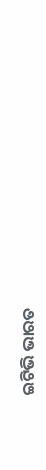ଇଟିଭି ଭାରତ